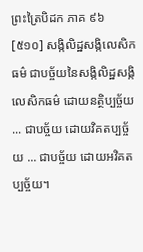ព្រះត្រៃបិដក ភាគ ៩៦
[៥១០] សង្កិលិដ្ឋសង្កិលេសិកធម៌ ជាបច្ច័យនៃសង្កិលិដ្ឋសង្កិលេសិកធម៌ ដោយនត្ថិប្បច្ច័យ ... ជាបច្ច័យ ដោយវិគតប្បច្ច័យ ... ជាបច្ច័យ ដោយអវិគតប្បច្ច័យ។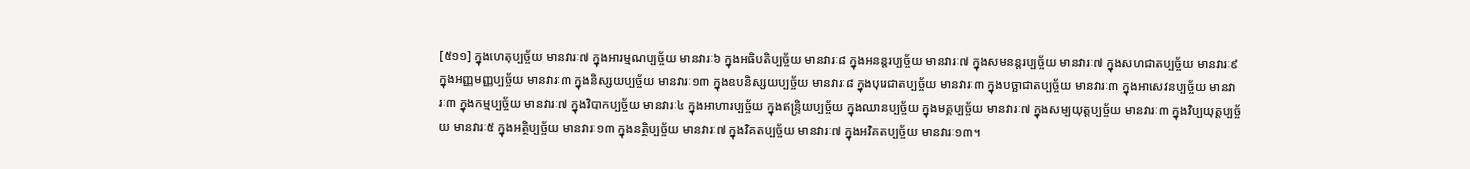[៥១១] ក្នុងហេតុប្បច្ច័យ មានវារៈ៧ ក្នុងអារម្មណប្បច្ច័យ មានវារៈ៦ ក្នុងអធិបតិប្បច្ច័យ មានវារៈ៨ ក្នុងអនន្តរប្បច្ច័យ មានវារៈ៧ ក្នុងសមនន្តរប្បច្ច័យ មានវារៈ៧ ក្នុងសហជាតប្បច្ច័យ មានវារៈ៩ ក្នុងអញ្ញមញ្ញប្បច្ច័យ មានវារៈ៣ ក្នុងនិស្សយប្បច្ច័យ មានវារៈ១៣ ក្នុងឧបនិស្សយប្បច្ច័យ មានវារៈ៨ ក្នុងបុរេជាតប្បច្ច័យ មានវារៈ៣ ក្នុងបច្ឆាជាតប្បច្ច័យ មានវារៈ៣ ក្នុងអាសេវនប្បច្ច័យ មានវារៈ៣ ក្នុងកម្មប្បច្ច័យ មានវារៈ៧ ក្នុងវិបាកប្បច្ច័យ មានវារៈ៤ ក្នុងអាហារប្បច្ច័យ ក្នុងឥន្រ្ទិយប្បច្ច័យ ក្នុងឈានប្បច្ច័យ ក្នុងមគ្គប្បច្ច័យ មានវារៈ៧ ក្នុងសម្បយុត្តប្បច្ច័យ មានវារៈ៣ ក្នុងវិប្បយុត្តប្បច្ច័យ មានវារៈ៥ ក្នុងអត្ថិប្បច្ច័យ មានវារៈ១៣ ក្នុងនត្ថិប្បច្ច័យ មានវារៈ៧ ក្នុងវិគតប្បច្ច័យ មានវារៈ៧ ក្នុងអវិគតប្បច្ច័យ មានវារៈ១៣។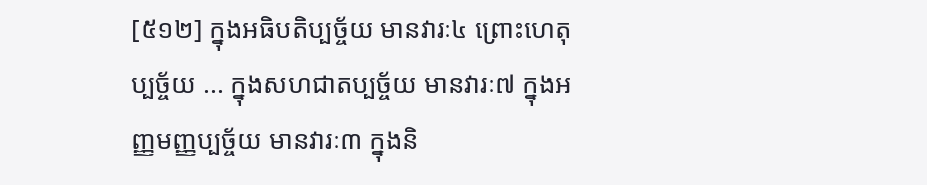[៥១២] ក្នុងអធិបតិប្បច្ច័យ មានវារៈ៤ ព្រោះហេតុប្បច្ច័យ ... ក្នុងសហជាតប្បច្ច័យ មានវារៈ៧ ក្នុងអញ្ញមញ្ញប្បច្ច័យ មានវារៈ៣ ក្នុងនិ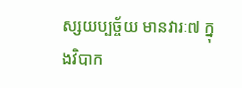ស្សយប្បច្ច័យ មានវារៈ៧ ក្នុងវិបាក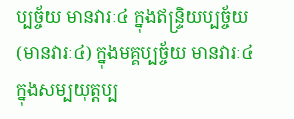ប្បច្ច័យ មានវារៈ៤ ក្នុងឥន្រ្ទិយប្បច្ច័យ (មានវារៈ៤) ក្នុងមគ្គប្បច្ច័យ មានវារៈ៤ ក្នុងសម្បយុត្តប្ប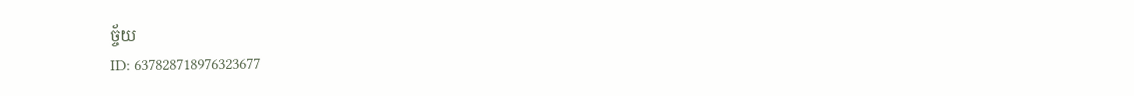ច្ច័យ
ID: 637828718976323677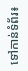ទៅកាន់ទំព័រ៖